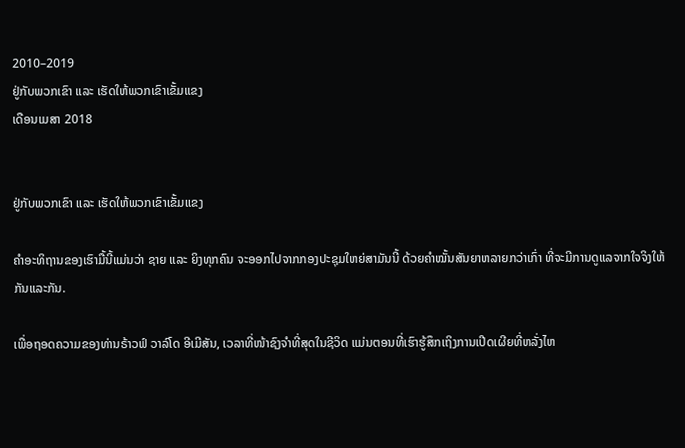2010–2019
ຢູ່ກັບພວກເຂົາ ແລະ ເຮັດໃຫ້ພວກເຂົາເຂັ້ມແຂງ
ເດືອນເມສາ 2018


ຢູ່ກັບພວກເຂົາ ແລະ ເຮັດໃຫ້ພວກເຂົາເຂັ້ມແຂງ

ຄຳອະທິຖານຂອງເຮົາມື້ນີ້ແມ່ນວ່າ ຊາຍ ແລະ ຍິງທຸກຄົນ ຈະອອກໄປຈາກກອງປະຊຸມໃຫຍ່ສາມັນນີ້ ດ້ວຍຄຳໝັ້ນສັນຍາຫລາຍກວ່າເກົ່າ ທີ່ຈະມີການດູແລຈາກໃຈຈິງໃຫ້ກັນແລະກັນ.

ເພື່ອຖອດຄວາມຂອງທ່ານຣ້າວຟ໌ ວາລ໌ໂດ ອີເມີສັນ, ເວລາທີ່ໜ້າຊົງຈຳທີ່ສຸດໃນຊີວິດ ແມ່ນຕອນທີ່ເຮົາຮູ້ສຶກເຖິງການເປີດເຜີຍທີ່ຫລັ່ງໄຫ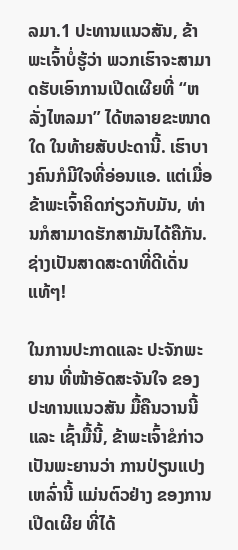ລມາ.1 ປະທານແນວສັນ, ຂ້າພະເຈົ້າບໍ່ຮູ້ວ່າ ພວກເຮົາຈະສາມາດຮັບເອົາການເປີດເຜີຍທີ່ “ຫລັ່ງໄຫລມາ” ໄດ້ຫລາຍຂະໜາດໃດ ໃນທ້າຍສັບປະດານີ້. ເຮົາບາງຄົນກໍມີໃຈທີ່ອ່ອນແອ. ແຕ່ເມື່ອຂ້າພະເຈົ້າຄິດກ່ຽວກັບມັນ, ທ່ານກໍສາມາດຮັກສາມັນໄດ້ຄືກັນ. ຊ່າງເປັນສາດສະດາທີ່ດີເດັ່ນແທ້ໆ!

ໃນການປະກາດແລະ ປະຈັກພະຍານ ທີ່ໜ້າອັດສະຈັນໃຈ ຂອງປະທານແນວສັນ ມື້ຄືນວານນີ້ ແລະ ເຊົ້າມື້ນີ້, ຂ້າພະເຈົ້າຂໍກ່າວເປັນພະຍານວ່າ ການປ່ຽນແປງເຫລົ່ານີ້ ແມ່ນຕົວຢ່າງ ຂອງການເປີດເຜີຍ ທີ່ໄດ້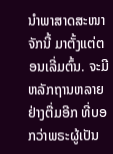ນຳພາສາດສະໜາຈັກນີ້ ມາຕັ້ງແຕ່ຕອນເລີ່ມຕົ້ນ. ຈະມີຫລັກຖານຫລາຍຢ່າງຕື່ມອີກ ທີ່ບອກວ່າພຣະຜູ້ເປັນ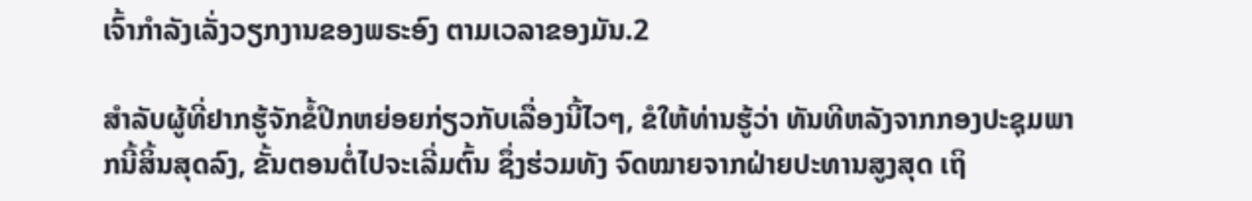ເຈົ້າກຳລັງເລັ່ງວຽກງານຂອງພຣະອົງ ຕາມເວລາຂອງມັນ.2

ສຳລັບຜູ້ທີ່ຢາກຮູ້ຈັກຂໍ້ປີກຫຍ່ອຍກ່ຽວກັບເລື່ອງນີ້ໄວໆ, ຂໍໃຫ້ທ່ານຮູ້ວ່າ ທັນທີຫລັງຈາກກອງປະຊຸມພາກນີ້ສິ້ນສຸດລົງ, ຂັ້ນຕອນຕໍ່ໄປຈະເລີ່ມຕົ້ນ ຊຶ່ງຮ່ວມທັງ ຈົດໝາຍຈາກຝ່າຍປະທານສູງສຸດ ເຖິ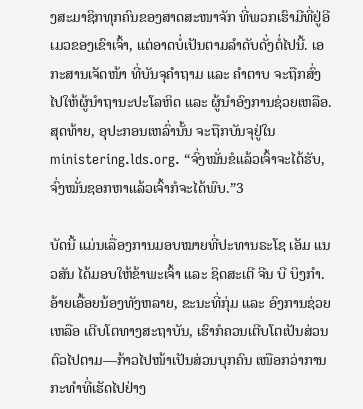ງສະມາຊິກທຸກຄົນຂອງສາດສະໜາຈັກ ທີ່ພວກເຮົາມີທີ່ຢູ່ອີເມວຂອງເຂົາເຈົ້າ, ແຕ່ອາດບໍ່ເປັນຕາມລຳດັບດັ່ງຕໍ່ໄປນີ້. ເອກະສານເຈັດໜ້າ ທີ່ບັນຈຸຄຳຖາມ ແລະ ຄຳຕາບ ຈະຖືກສົ່ງໄປໃຫ້ຜູ້ນຳຖານະປະໂລຫິດ ແລະ ຜູ້ນຳອົງການຊ່ວຍເຫລືອ. ສຸດທ້າຍ, ອຸປະກອນເຫລົ່ານັ້ນ ຈະຖືກບັນຈຸຢູ່ໃນ ministering.lds.org. “ຈົ່ງໝັ່ນຂໍແລ້ວເຈົ້າຈະໄດ້ຮັບ, ຈົ່ງໝັ່ນຊອກຫາແລ້ວເຈົ້າກໍຈະໄດ້ພົບ.”3

ບັດນີ້ ແມ່ນເລື່ອງການມອບໝາຍທີ່ປະທານຣະໂຊ ເອັມ ແນວສັນ ໄດ້ມອບໃຫ້ຂ້າພະເຈົ້າ ແລະ ຊິດສະເຕີ ຈີນ ບີ ບິງກຳ. ອ້າຍເອື້ອຍນ້ອງທັງຫລາຍ, ຂະນະທີ່ກຸ່ມ ແລະ ອົງການຊ່ວຍເຫລືອ ເຕີບໂຕທາງສະຖາບັນ, ເຮົາກໍຄວນເຕີບໂຕເປັນສ່ວນຕົວໄປຕາມ—ກ້າວໄປໜ້າເປັນສ່ວນບຸກຄົນ ເໜືອກວ່າການກະທຳທີ່ເຮັດໄປຢ່າງ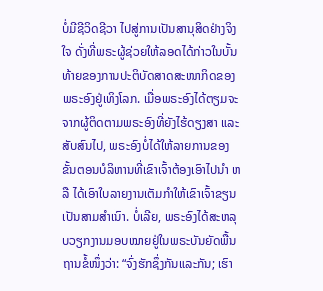ບໍ່ມີຊີວິດຊີວາ ໄປສູ່ການເປັນສານຸສິດຢ່າງຈິງໃຈ ດັ່ງທີ່ພຣະຜູ້ຊ່ວຍໃຫ້ລອດໄດ້ກ່າວໃນບັ້ນທ້າຍຂອງການປະຕິບັດສາດສະໜາກິດຂອງພຣະອົງຢູ່ເທິງໂລກ. ເມື່ອພຣະອົງໄດ້ຕຽມຈະຈາກຜູ້ຕິດຕາມພຣະອົງທີ່ຍັງໄຮ້ດຽງສາ ແລະ ສັບສົນໄປ, ພຣະອົງບໍ່ໄດ້ໃຫ້ລາຍການຂອງຂັ້ນຕອນບໍລິຫານທີ່ເຂົາເຈົ້າຕ້ອງເອົາໄປນຳ ຫລື ໄດ້ເອົາໃບລາຍງານເຕັມກຳໃຫ້ເຂົາເຈົ້າຂຽນເປັນສາມສຳເນົາ. ບໍ່ເລີຍ, ພຣະອົງໄດ້ສະຫລຸບວຽກງານມອບໝາຍຢູ່ໃນພຣະບັນຍັດພື້ນຖານຂໍ້ໜຶ່ງວ່າ: “ຈົ່ງຮັກຊຶ່ງກັນແລະກັນ; ເຮົາ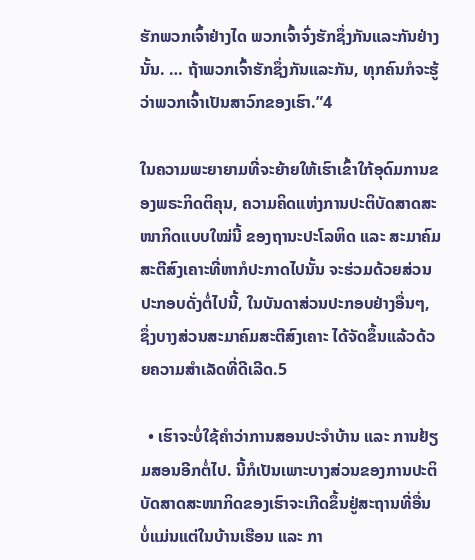ຮັກພວກເຈົ້າຢ່າງໄດ ພວກເຈົ້າຈົ່ງຮັກຊຶ່ງກັນແລະກັນຢ່າງນັ້ນ. … ຖ້າພວກເຈົ້າຮັກຊຶ່ງກັນແລະກັນ, ທຸກຄົນກໍຈະຮູ້ວ່າພວກເຈົ້າເປັນສາວົກຂອງເຮົາ.”4

ໃນຄວາມພະຍາຍາມທີ່ຈະຍ້າຍໃຫ້ເຮົາເຂົ້າໃກ້ອຸດົມການຂອງພຣະກິດຕິຄຸນ, ຄວາມຄິດແຫ່ງການປະຕິບັດສາດສະໜາກິດແບບໃໝ່ນີ້ ຂອງຖານະປະໂລຫິດ ແລະ ສະມາຄົມສະຕີສົງເຄາະທີ່ຫາກໍປະກາດໄປນັ້ນ ຈະຮ່ວມດ້ວຍສ່ວນປະກອບດັ່ງຕໍ່ໄປນີ້, ໃນບັນດາສ່ວນປະກອບຢ່າງອື່ນໆ, ຊຶ່ງບາງສ່ວນສະມາຄົມສະຕີສົງເຄາະ ໄດ້ຈັດຂຶ້ນແລ້ວດ້ວຍຄວາມສຳເລັດທີ່ດີເລີດ.5

  • ເຮົາຈະບໍ່ໃຊ້ຄຳວ່າການສອນປະຈຳບ້ານ ແລະ ການຢ້ຽມສອນອີກຕໍ່ໄປ. ນີ້ກໍເປັນເພາະບາງສ່ວນຂອງການປະຕິບັດສາດສະໜາກິດຂອງເຮົາຈະເກີດຂຶ້ນຢູ່ສະຖານທີ່ອື່ນ ບໍ່ແມ່ນແຕ່ໃນບ້ານເຮືອນ ແລະ ກາ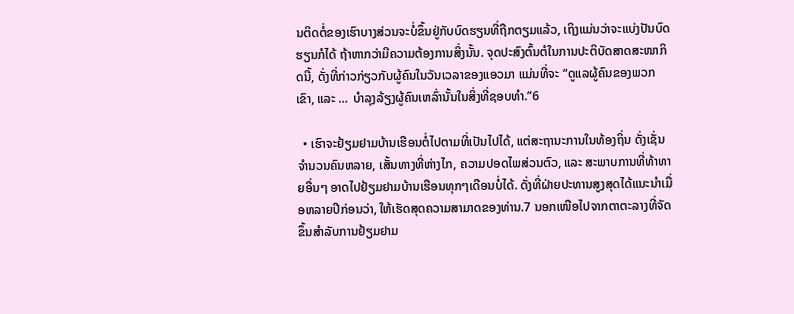ນຕິດຕໍ່ຂອງເຮົາບາງສ່ວນຈະບໍ່ຂຶ້ນຢູ່ກັບບົດຮຽນທີ່ຖືກຕຽມແລ້ວ, ເຖິງແມ່ນວ່າຈະແບ່ງປັນບົດຮຽນກໍໄດ້ ຖ້າຫາກວ່າມີຄວາມຕ້ອງການສິ່ງນັ້ນ. ຈຸດປະສົງຕົ້ນຕໍໃນການປະຕິບັດສາດສະໜາກິດນີ້, ດັ່ງທີ່ກ່າວກ່ຽວກັບຜູ້ຄົນໃນວັນເວລາຂອງແອວມາ ແມ່ນທີ່ຈະ “ດູແລຜູ້ຄົນຂອງພວກເຂົາ, ແລະ … ບຳລຸງລ້ຽງຜູ້ຄົນເຫລົ່ານັ້ນໃນສິ່ງທີ່ຊອບທຳ.”6

  • ເຮົາຈະຢ້ຽມຢາມບ້ານເຮືອນຕໍ່ໄປຕາມທີ່ເປັນໄປໄດ້, ແຕ່ສະຖານະການໃນທ້ອງຖິ່ນ ດັ່ງເຊັ່ນຈຳນວນຄົນຫລາຍ, ເສັ້ນທາງທີ່ຫ່າງໄກ, ຄວາມປອດໄພສ່ວນຕົວ, ແລະ ສະພາບການທີ່ທ້າທາຍອື່ນໆ ອາດໄປຢ້ຽມຢາມບ້ານເຮືອນທຸກໆເດືອນບໍ່ໄດ້. ດັ່ງທີ່ຝ່າຍປະທານສູງສຸດໄດ້ແນະນຳເມື່ອຫລາຍປີກ່ອນວ່າ, ໃຫ້ເຮັດສຸດຄວາມສາມາດຂອງທ່ານ.7 ນອກເໜືອໄປຈາກຕາຕະລາງທີ່ຈັດຂຶ້ນສຳລັບການຢ້ຽມຢາມ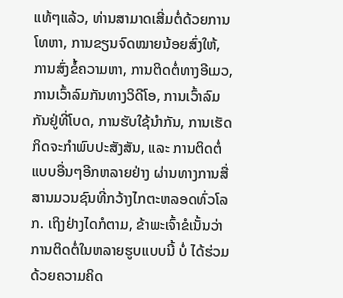ແທ້ໆແລ້ວ, ທ່ານສາມາດເສີ່ມຕໍ່ດ້ວຍການໂທຫາ, ການຂຽນຈົດໝາຍນ້ອຍສົ່ງໃຫ້, ການສົ່ງຂໍ້ຄວາມຫາ, ການຕິດຕໍ່ທາງອີເມວ, ການເວົ້າລົມກັນທາງວິດີໂອ, ການເວົ້າລົມກັນຢູ່ທີ່ໂບດ, ການຮັບໃຊ້ນຳກັນ, ການເຮັດກິດຈະກຳພົບປະສັງສັນ, ແລະ ການຕິດຕໍ່ແບບອື່ນໆອີກຫລາຍຢ່າງ ຜ່ານທາງການສື່ສານມວນຊົນທີ່ກວ້າງໄກຕະຫລອດທົ່ວໂລກ. ເຖິງຢ່າງໄດກໍຕາມ, ຂ້າພະເຈົ້າຂໍເນັ້ນວ່າ ການຕິດຕໍ່ໃນຫລາຍຮູບແບບນີ້ ບໍ່ ໄດ້ຮ່ວມດ້ວຍຄວາມຄິດ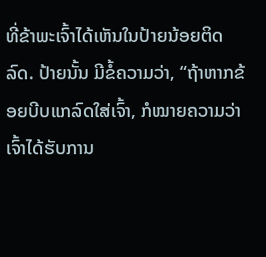ທີ່ຂ້າພະເຈົ້າໄດ້ເຫັນໃນປ້າຍນ້ອຍຕິດລົດ. ປ້າຍນັ້ນ ມີຂໍ້ຄວາມວ່າ, “ຖ້າຫາກຂ້ອຍບີບແກລົດໃສ່ເຈົ້າ, ກໍໝາຍຄວາມວ່າ ເຈົ້າໄດ້ຮັບການ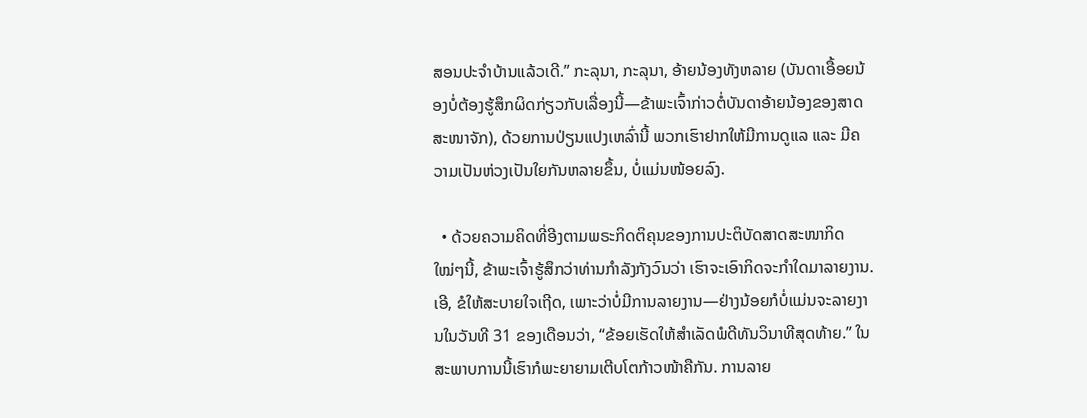ສອນປະຈຳບ້ານແລ້ວເດີ.” ກະລຸນາ, ກະລຸນາ, ອ້າຍນ້ອງທັງຫລາຍ (ບັນດາເອື້ອຍນ້ອງບໍ່ຕ້ອງຮູ້ສຶກຜິດກ່ຽວກັບເລື່ອງນີ້—ຂ້າພະເຈົ້າກ່າວຕໍ່ບັນດາອ້າຍນ້ອງຂອງສາດສະໜາຈັກ), ດ້ວຍການປ່ຽນແປງເຫລົ່ານີ້ ພວກເຮົາຢາກໃຫ້ມີການດູແລ ແລະ ມີຄວາມເປັນຫ່ວງເປັນໃຍກັນຫລາຍຂຶ້ນ, ບໍ່ແມ່ນໜ້ອຍລົງ.

  • ດ້ວຍຄວາມຄິດທີ່ອີງຕາມພຣະກິດຕິຄຸນຂອງການປະຕິບັດສາດສະໜາກິດໃໝ່ໆນີ້, ຂ້າພະເຈົ້າຮູ້ສຶກວ່າທ່ານກຳລັງກັງວົນວ່າ ເຮົາຈະເອົາກິດຈະກຳໃດມາລາຍງານ. ເອີ, ຂໍໃຫ້ສະບາຍໃຈເຖີດ, ເພາະວ່າບໍ່ມີການລາຍງານ—ຢ່າງນ້ອຍກໍບໍ່ແມ່ນຈະລາຍງານໃນວັນທີ 31 ຂອງເດືອນວ່າ, “ຂ້ອຍເຮັດໃຫ້ສຳເລັດພໍດີທັນວິນາທີສຸດທ້າຍ.” ໃນສະພາບການນີ້ເຮົາກໍພະຍາຍາມເຕີບໂຕກ້າວໜ້າຄືກັນ. ການລາຍ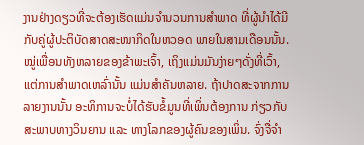ງານຢ່າງດຽວທີ່ຈະຕ້ອງເຮັດແມ່ນຈຳນວນການສຳພາດ ທີ່ຜູ້ນຳໄດ້ມີກັບຄູ່ຜູ້ປະຕິບັດສາດສະໜາກິດໃນຫວອດ ພາຍໃນສາມເດືອນນັ້ນ. ໝູ່ເພື່ອນທັງຫລາຍຂອງຂ້າພະເຈົ້າ, ເຖິງແມ່ນມັນງ່າຍໆດັ່ງທີ່ເວົ້າ, ແຕ່ການສຳພາດເຫລົ່ານັ້ນ ແມ່ນສຳຄັນຫລາຍ. ຖ້າປາດສະຈາກການລາຍງານນັ້ນ ອະທິການຈະບໍ່ໄດ້ຮັບຂໍ້ມູນທີ່ເພິ່ນຕ້ອງການ ກ່ຽວກັບສະພາບທາງວິນຍານ ແລະ ທາງໂລກຂອງຜູ້ຄົນຂອງເພິ່ນ. ຈົ່ງຈື່ຈຳ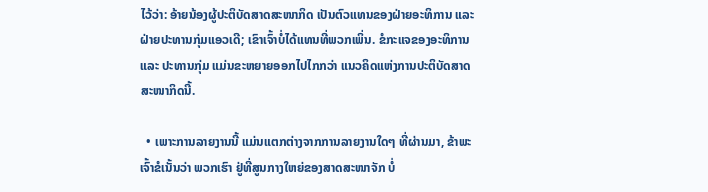ໄວ້ວ່າ: ອ້າຍນ້ອງຜູ້ປະຕິບັດສາດສະໜາກິດ ເປັນຕົວແທນຂອງຝ່າຍອະທິການ ແລະ ຝ່າຍປະທານກຸ່ມແອວເດີ; ເຂົາເຈົ້າບໍ່ໄດ້ແທນທີ່ພວກເພິ່ນ. ຂໍກະແຈຂອງອະທິການ ແລະ ປະທານກຸ່ມ ແມ່ນຂະຫຍາຍອອກໄປໄກກວ່າ ແນວຄິດແຫ່ງການປະຕິບັດສາດສະໜາກິດນີ້.

  • ເພາະການລາຍງານນີ້ ແມ່ນແຕກຕ່າງຈາກການລາຍງານໃດໆ ທີ່ຜ່ານມາ, ຂ້າພະເຈົ້າຂໍເນັ້ນວ່າ ພວກເຮົາ ຢູ່ທີ່ສູນກາງໃຫຍ່ຂອງສາດສະໜາຈັກ ບໍ່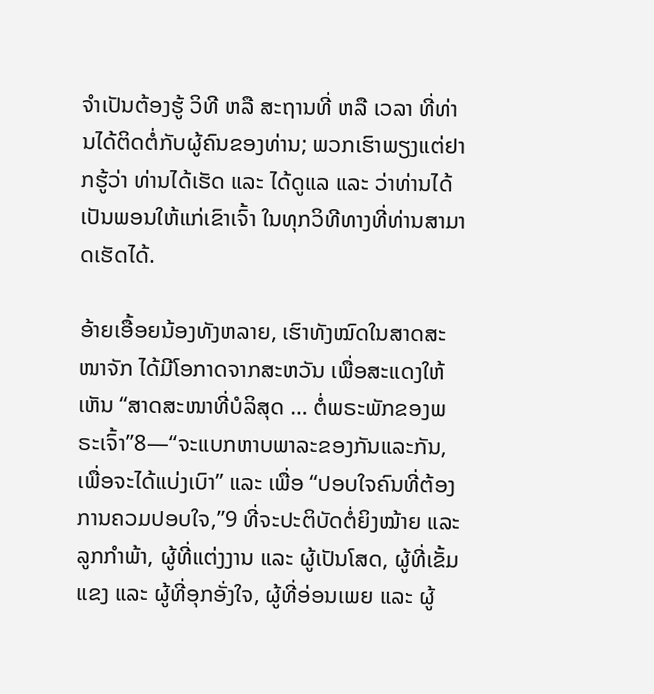ຈຳເປັນຕ້ອງຮູ້ ວິທີ ຫລື ສະຖານທີ່ ຫລື ເວລາ ທີ່ທ່ານໄດ້ຕິດຕໍ່ກັບຜູ້ຄົນຂອງທ່ານ; ພວກເຮົາພຽງແຕ່ຢາກຮູ້ວ່າ ທ່ານໄດ້ເຮັດ ແລະ ໄດ້ດູແລ ແລະ ວ່າທ່ານໄດ້ເປັນພອນໃຫ້ແກ່ເຂົາເຈົ້າ ໃນທຸກວິທີທາງທີ່ທ່ານສາມາດເຮັດໄດ້.

ອ້າຍເອື້ອຍນ້ອງທັງຫລາຍ, ເຮົາທັງໝົດໃນສາດສະໜາຈັກ ໄດ້ມີໂອກາດຈາກສະຫວັນ ເພື່ອສະແດງໃຫ້ເຫັນ “ສາດສະໜາທີ່ບໍລິສຸດ … ຕໍ່ພຣະພັກຂອງພຣະເຈົ້າ”8—“ຈະແບກຫາບພາລະຂອງກັນແລະກັນ, ເພື່ອຈະໄດ້ແບ່ງເບົາ” ແລະ ເພື່ອ “ປອບໃຈຄົນທີ່ຕ້ອງການຄວມປອບໃຈ,”9 ທີ່ຈະປະຕິບັດຕໍ່ຍິງໝ້າຍ ແລະ ລູກກຳພ້າ, ຜູ້ທີ່ແຕ່ງງານ ແລະ ຜູ້ເປັນໂສດ, ຜູ້ທີ່ເຂັ້ມແຂງ ແລະ ຜູ້ທີ່ອຸກອັ່ງໃຈ, ຜູ້ທີ່ອ່ອນເພຍ ແລະ ຜູ້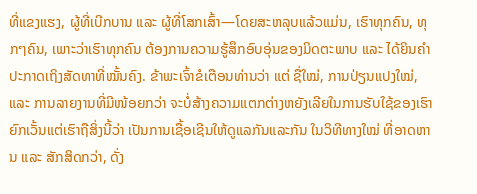ທີ່ແຂງແຮງ, ຜູ້ທີ່ເບີກບານ ແລະ ຜູ້ທີ່ໂສກເສົ້າ—ໂດຍສະຫລຸບແລ້ວແມ່ນ, ເຮົາທຸກຄົນ, ທຸກໆຄົນ, ເພາະວ່າເຮົາທຸກຄົນ ຕ້ອງການຄວາມຮູ້ສຶກອົບອຸ່ນຂອງມິດຕະພາບ ແລະ ໄດ້ຍິນຄຳປະກາດເຖິງສັດທາທີ່ໝັ້ນຄົງ. ຂ້າພະເຈົ້າຂໍເຕືອນທ່ານວ່າ ແຕ່ ຊື່ໃໝ່, ການປ່ຽນແປງໃໝ່, ແລະ ການລາຍງານທີ່ມີໜ້ອຍກວ່າ ຈະບໍ່ສ້າງຄວາມແຕກຕ່າງຫຍັງເລີຍໃນການຮັບໃຊ້ຂອງເຮົາ ຍົກເວັ້ນແຕ່ເຮົາຖືສິ່ງນີ້ວ່າ ເປັນການເຊື້ອເຊີນໃຫ້ດູແລກັນແລະກັນ ໃນວິທີທາງໃໝ່ ທີ່ອາດຫານ ແລະ ສັກສິດກວ່າ, ດັ່ງ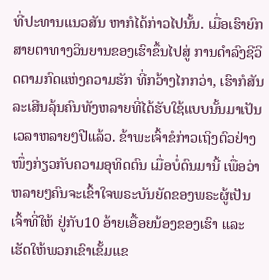ທີ່ປະທານແນວສັນ ຫາກໍໄດ້ກ່າວໄປນັ້ນ. ເມື່ອເຮົາຍົກສາຍຕາທາງວິນຍານຂອງເຮົາຂຶ້ນໄປສູ່ ການດຳລົງຊີວິດຕາມກົດແຫ່ງຄວາມຮັກ ທີ່ກວ້າງໄກກວ່າ, ເຮົາກໍສັນລະເສີນລຸ້ນຄົນທັງຫລາຍທີ່ໄດ້ຮັບໃຊ້ແບບນັ້ນມາເປັນເວລາຫລາຍໆປີແລ້ວ. ຂ້າພະເຈົ້າຂໍກ່າວເຖິງຕົວຢ່າງໜຶ່ງກ່ຽວກັບຄວາມອຸທິດຕົນ ເມື່ອບໍ່ດົນມານີ້ ເພື່ອວ່າຫລາຍໆຄົນຈະເຂົ້າໃຈພຣະບັນຍັດຂອງພຣະຜູ້ເປັນເຈົ້າທີ່ໃຫ້ ຢູ່ກັບ10 ອ້າຍເອື້ອຍນ້ອງຂອງເຮົາ ແລະ ເຮັດໃຫ້ພວກເຂົາເຂັ້ມແຂ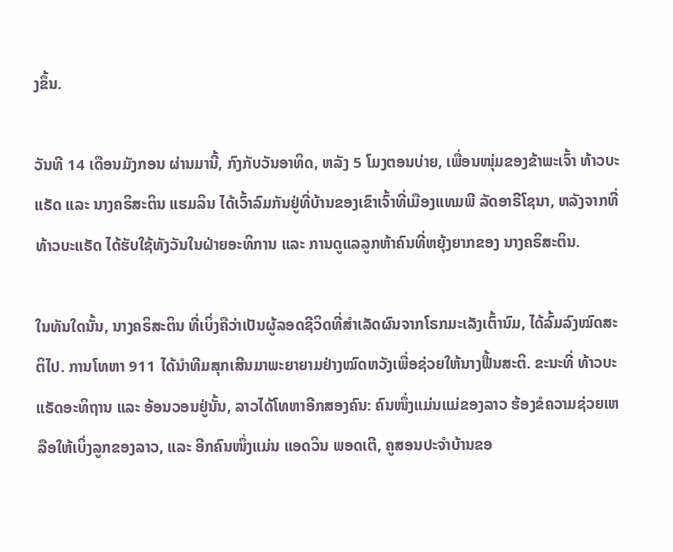ງຂຶ້ນ.

ວັນທີ 14 ເດືອນມັງກອນ ຜ່ານມານີ້, ກົງກັບວັນອາທິດ, ຫລັງ 5 ໂມງຕອນບ່າຍ, ເພື່ອນໜຸ່ມຂອງຂ້າພະເຈົ້າ ທ້າວບະແຣັດ ແລະ ນາງຄຣິສະຕິນ ແຮມລິນ ໄດ້ເວົ້າລົມກັນຢູ່ທີ່ບ້ານຂອງເຂົາເຈົ້າທີ່ເມືອງແທມພີ ລັດອາຣີໂຊນາ, ຫລັງຈາກທີ່ ທ້າວບະແຣັດ ໄດ້ຮັບໃຊ້ທັງວັນໃນຝ່າຍອະທິການ ແລະ ການດູແລລູກຫ້າຄົນທີ່ຫຍຸ້ງຍາກຂອງ ນາງຄຣິສະຕິນ.

ໃນທັນໃດນັ້ນ, ນາງຄຣິສະຕິນ ທີ່ເບິ່ງຄືວ່າເປັນຜູ້ລອດຊີວິດທີ່ສຳເລັດຜົນຈາກໂຣກມະເລັງເຕົ້ານົມ, ໄດ້ລົ້ມລົງໝົດສະຕິໄປ. ການໂທຫາ 911 ໄດ້ນຳທີມສຸກເສີນມາພະຍາຍາມຢ່າງໝົດຫວັງເພື່ອຊ່ວຍໃຫ້ນາງຟື້ນສະຕິ. ຂະນະທີ່ ທ້າວບະແຣັດອະທິຖານ ແລະ ອ້ອນວອນຢູ່ນັ້ນ, ລາວໄດ້ໂທຫາອີກສອງຄົນ: ຄົນໜຶ່ງແມ່ນແມ່ຂອງລາວ ຮ້ອງຂໍຄວາມຊ່ວຍເຫລືອໃຫ້ເບິ່ງລູກຂອງລາວ, ແລະ ອີກຄົນໜຶ່ງແມ່ນ ແອດວິນ ພອດເຕີ, ຄູສອນປະຈຳບ້ານຂອ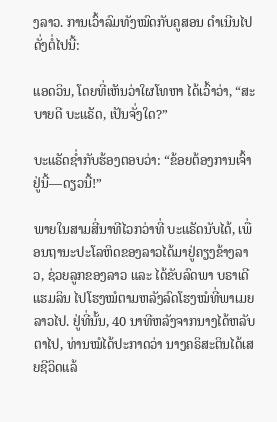ງລາວ. ການເວົ້າລົມທັງໝົດກັບຄູສອນ ດຳເນີນໄປດັ່ງຕໍ່ໄປນີ້:

ແອດວິນ, ໂດຍທີ່ເຫັນວ່າໃຜໂທຫາ ໄດ້ເວົ້າວ່າ, “ສະບາຍດີ ບະແຣັດ, ເປັນຈັ່ງໃດ?”

ບະແຣັດຊ່ຳກັບຮ້ອງຕອບວ່າ: “ຂ້ອຍຕ້ອງການເຈົ້າຢູ່ນີ້—ດຽວນີ້!”

ພາຍໃນສາມສີ່ນາທີໄວກວ່າທີ່ ບະແຣັດນັບໄດ້, ເພື່ອນຖານະປະໂລຫິດຂອງລາວໄດ້ມາຢູ່ຄຽງຂ້າງລາວ, ຊ່ວຍລູກຂອງລາວ ແລະ ໄດ້ຂັບລົດພາ ບຣາເດີແຮມລິນ ໄປໂຮງໝໍຕາມຫລັງລົດໂຮງໝໍທີ່ພາເມຍລາວໄປ. ຢູ່ທີ່ນັ້ນ, 40 ນາທີຫລັງຈາກນາງໄດ້ຫລັບຕາໄປ, ທ່ານໝໍໄດ້ປະກາດວ່າ ນາງຄຣິສະຕິນໄດ້ເສຍຊີວິດແລ້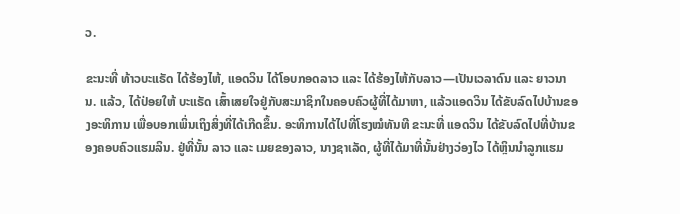ວ.

ຂະນະທີ່ ທ້າວບະແຣັດ ໄດ້ຮ້ອງໄຫ້, ແອດວິນ ໄດ້ໂອບກອດລາວ ແລະ ໄດ້ຮ້ອງໄຫ້ກັບລາວ—ເປັນເວລາດົນ ແລະ ຍາວນານ. ແລ້ວ, ໄດ້ປ່ອຍໃຫ້ ບະແຣັດ ເສົ້າເສຍໃຈຢູ່ກັບສະມາຊິກໃນຄອບຄົວຜູ້ທີ່ໄດ້ມາຫາ, ແລ້ວແອດວິນ ໄດ້ຂັບລົດໄປບ້ານຂອງອະທິການ ເພື່ອບອກເພິ່ນເຖິງສິ່ງທີ່ໄດ້ເກີດຂຶ້ນ. ອະທິການໄດ້ໄປທີ່ໂຮງໝໍທັນທີ ຂະນະທີ່ ແອດວິນ ໄດ້ຂັບລົດໄປທີ່ບ້ານຂອງຄອບຄົວແຮມລິນ. ຢູ່ທີ່ນັ້ນ ລາວ ແລະ ເມຍຂອງລາວ, ນາງຊາເລັດ, ຜູ້ທີ່ໄດ້ມາທີ່ນັ້ນຢ່າງວ່ອງໄວ ໄດ້ຫຼິນນຳລູກແຮມ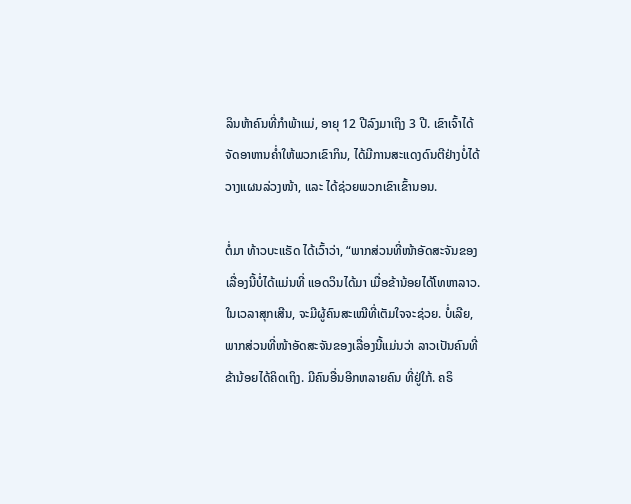ລິນຫ້າຄົນທີ່ກຳພ້າແມ່, ອາຍຸ 12 ປີລົງມາເຖິງ 3 ປີ. ເຂົາເຈົ້າໄດ້ຈັດອາຫານຄ່ຳໃຫ້ພວກເຂົາກິນ, ໄດ້ມີການສະແດງດົນຕີຢ່າງບໍ່ໄດ້ວາງແຜນລ່ວງໜ້າ, ແລະ ໄດ້ຊ່ວຍພວກເຂົາເຂົ້ານອນ.

ຕໍ່ມາ ທ້າວບະແຣັດ ໄດ້ເວົ້າວ່າ, “ພາກສ່ວນທີ່ໜ້າອັດສະຈັນຂອງເລື່ອງນີ້ບໍ່ໄດ້ແມ່ນທີ່ ແອດວິນໄດ້ມາ ເມື່ອຂ້ານ້ອຍໄດ້ໂທຫາລາວ. ໃນເວລາສຸກເສີນ, ຈະມີຜູ້ຄົນສະເໝີທີ່ເຕັມໃຈຈະຊ່ວຍ. ບໍ່ເລີຍ, ພາກສ່ວນທີ່ໜ້າອັດສະຈັນຂອງເລື່ອງນີ້ແມ່ນວ່າ ລາວເປັນຄົນທີ່ຂ້ານ້ອຍໄດ້ຄິດເຖິງ. ມີຄົນອື່ນອີກຫລາຍຄົນ ທີ່ຢູ່ໃກ້. ຄຣິ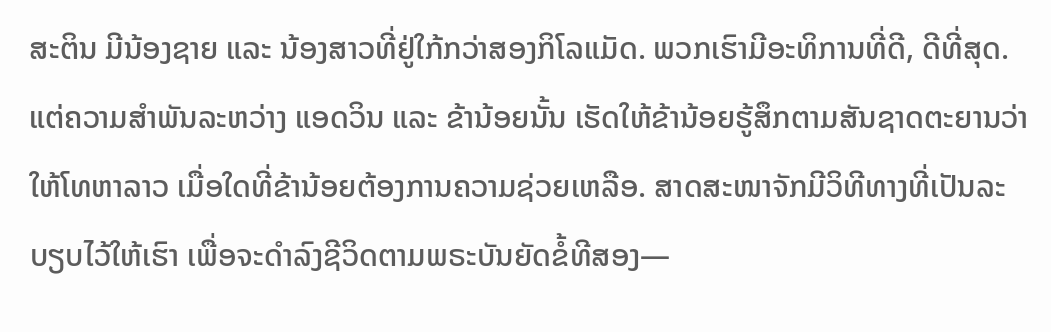ສະຕິນ ມີນ້ອງຊາຍ ແລະ ນ້ອງສາວທີ່ຢູ່ໃກ້ກວ່າສອງກິໂລແມັດ. ພວກເຮົາມີອະທິການທີ່ດີ, ດີທີ່ສຸດ. ແຕ່ຄວາມສຳພັນລະຫວ່າງ ແອດວິນ ແລະ ຂ້ານ້ອຍນັ້ນ ເຮັດໃຫ້ຂ້ານ້ອຍຮູ້ສຶກຕາມສັນຊາດຕະຍານວ່າ ໃຫ້ໂທຫາລາວ ເມື່ອໃດທີ່ຂ້ານ້ອຍຕ້ອງການຄວາມຊ່ວຍເຫລືອ. ສາດສະໜາຈັກມີວິທີທາງທີ່ເປັນລະບຽບໄວ້ໃຫ້ເຮົາ ເພື່ອຈະດຳລົງຊີວິດຕາມພຣະບັນຍັດຂໍ້ທີສອງ—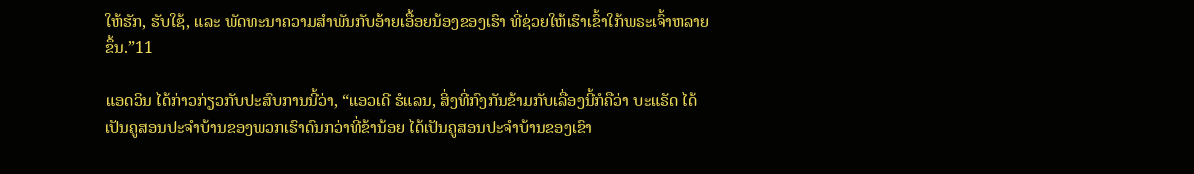ໃຫ້ຮັກ, ຮັບໃຊ້, ແລະ ພັດທະນາຄວາມສຳພັນກັບອ້າຍເອື້ອຍນ້ອງຂອງເຮົາ ທີ່ຊ່ວຍໃຫ້ເຮົາເຂົ້າໃກ້ພຣະເຈົ້າຫລາຍຂຶ້ນ.”11

ແອດວິນ ໄດ້ກ່າວກ່ຽວກັບປະສົບການນີ້ວ່າ, “ແອວເດີ ຮໍແລນ, ສິ່ງທີ່ກົງກັນຂ້າມກັບເລື່ອງນີ້ກໍຄືວ່າ ບະແຣັດ ໄດ້ເປັນຄູສອນປະຈຳບ້ານຂອງພວກເຮົາດົນກວ່າທີ່ຂ້ານ້ອຍ ໄດ້ເປັນຄູສອນປະຈຳບ້ານຂອງເຂົາ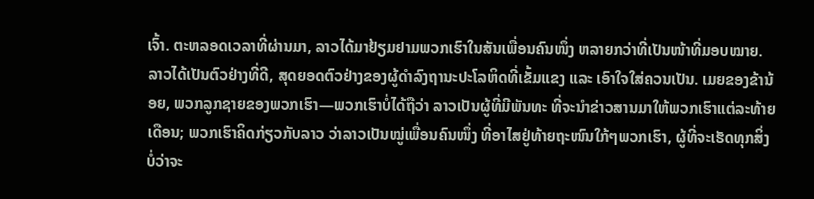ເຈົ້າ. ຕະຫລອດເວລາທີ່ຜ່ານມາ, ລາວໄດ້ມາຢ້ຽມຢາມພວກເຮົາໃນສັນເພື່ອນຄົນໜຶ່ງ ຫລາຍກວ່າທີ່ເປັນໜ້າທີ່ມອບໝາຍ. ລາວໄດ້ເປັນຕົວຢ່າງທີ່ດີ, ສຸດຍອດຕົວຢ່າງຂອງຜູ້ດຳລົງຖານະປະໂລຫິດທີ່ເຂັ້ມແຂງ ແລະ ເອົາໃຈໃສ່ຄວນເປັນ. ເມຍຂອງຂ້ານ້ອຍ, ພວກລູກຊາຍຂອງພວກເຮົາ—ພວກເຮົາບໍ່ໄດ້ຖືວ່າ ລາວເປັນຜູ້ທີ່ມີພັນທະ ທີ່ຈະນຳຂ່າວສານມາໃຫ້ພວກເຮົາແຕ່ລະທ້າຍເດືອນ; ພວກເຮົາຄິດກ່ຽວກັບລາວ ວ່າລາວເປັນໝູ່ເພື່ອນຄົນໜຶ່ງ ທີ່ອາໄສຢູ່ທ້າຍຖະໜົນໃກ້ໆພວກເຮົາ, ຜູ້ທີ່ຈະເຮັດທຸກສິ່ງ ບໍ່ວ່າຈະ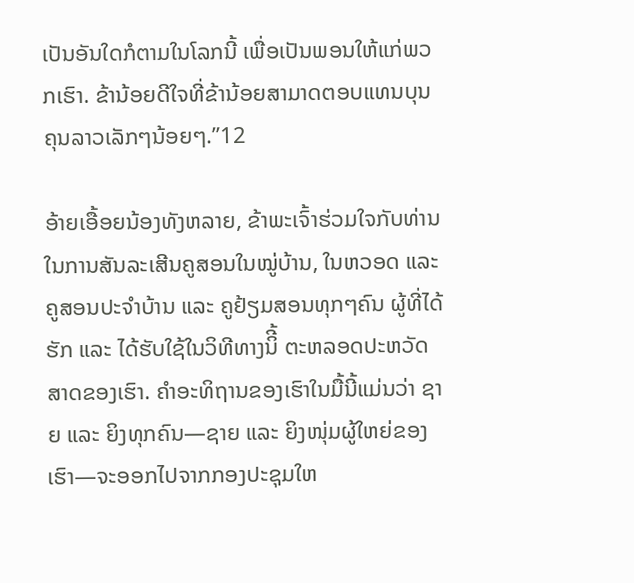ເປັນອັນໃດກໍຕາມໃນໂລກນີ້ ເພື່ອເປັນພອນໃຫ້ແກ່ພວກເຮົາ. ຂ້ານ້ອຍດີໃຈທີ່ຂ້ານ້ອຍສາມາດຕອບແທນບຸນຄຸນລາວເລັກໆນ້ອຍໆ.”12

ອ້າຍເອື້ອຍນ້ອງທັງຫລາຍ, ຂ້າພະເຈົ້າຮ່ວມໃຈກັບທ່ານໃນການສັນລະເສີນຄູສອນໃນໝູ່ບ້ານ, ໃນຫວອດ ແລະ ຄູສອນປະຈຳບ້ານ ແລະ ຄູຢ້ຽມສອນທຸກໆຄົນ ຜູ້ທີ່ໄດ້ຮັກ ແລະ ໄດ້ຮັບໃຊ້ໃນວິທີທາງນິີ້ ຕະຫລອດປະຫວັດສາດຂອງເຮົາ. ຄຳອະທິຖານຂອງເຮົາໃນມື້ນີ້ແມ່ນວ່າ ຊາຍ ແລະ ຍິງທຸກຄົນ—ຊາຍ ແລະ ຍິງໜຸ່ມຜູ້ໃຫຍ່ຂອງເຮົາ—ຈະອອກໄປຈາກກອງປະຊຸມໃຫ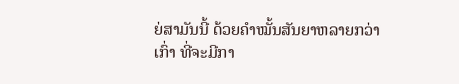ຍ່ສາມັນນີ້ ດ້ວຍຄຳໝັ້ນສັນຍາຫລາຍກວ່າເກົ່າ ທີ່ຈະມີກາ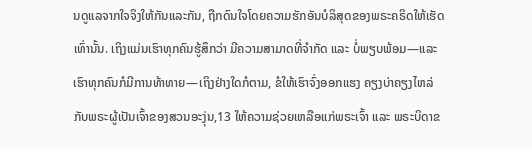ນດູແລຈາກໃຈຈິງໃຫ້ກັນແລະກັນ, ຖືກດົນໃຈໂດຍຄວາມຮັກອັນບໍລິສຸດຂອງພຣະຄຣິດໃຫ້ເຮັດເທົ່ານັ້ນ. ເຖິງແມ່ນເຮົາທຸກຄົນຮູ້ສຶກວ່າ ມີຄວາມສາມາດທີ່ຈຳກັດ ແລະ ບໍ່ພຽບພ້ອມ—ແລະ ເຮົາທຸກຄົນກໍມີການທ້າທາຍ—ເຖິງຢ່າງໃດກໍຕາມ, ຂໍໃຫ້ເຮົາຈົ່ງອອກແຮງ ຄຽງບ່າຄຽງໄຫລ່ກັບພຣະຜູ້ເປັນເຈົ້າຂອງສວນອະງຸ່ນ,13 ໃຫ້ຄວາມຊ່ວຍເຫລືອແກ່ພຣະເຈົ້າ ແລະ ພຣະບິດາຂ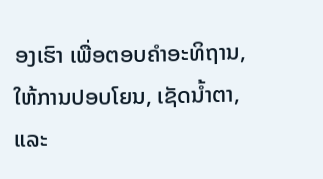ອງເຮົາ ເພື່ອຕອບຄຳອະທິຖານ, ໃຫ້ການປອບໂຍນ, ເຊັດນ້ຳຕາ, ແລະ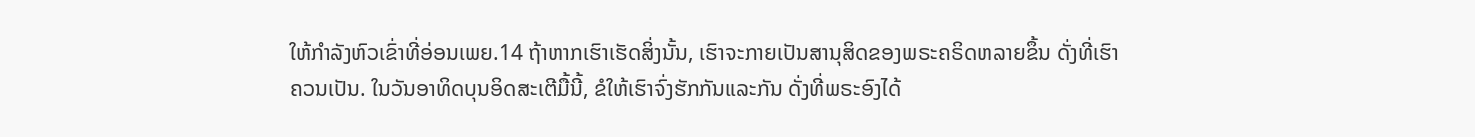ໃຫ້ກຳລັງຫົວເຂົ່າທີ່ອ່ອນເພຍ.14 ຖ້າຫາກເຮົາເຮັດສິ່ງນັ້ນ, ເຮົາຈະກາຍເປັນສານຸສິດຂອງພຣະຄຣິດຫລາຍຂຶ້ນ ດັ່ງທີ່ເຮົາຄວນເປັນ. ໃນວັນອາທິດບຸນອິດສະເຕີມື້ນີ້, ຂໍໃຫ້ເຮົາຈົ່ງຮັກກັນແລະກັນ ດັ່ງທີ່ພຣະອົງໄດ້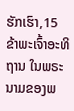ຮັກເຮົາ,15 ຂ້າພະເຈົ້າອະທິຖານ ໃນພຣະນາມຂອງພ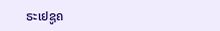ຣະເຢຊູຄ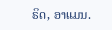ຣິດ, ອາແມນ.